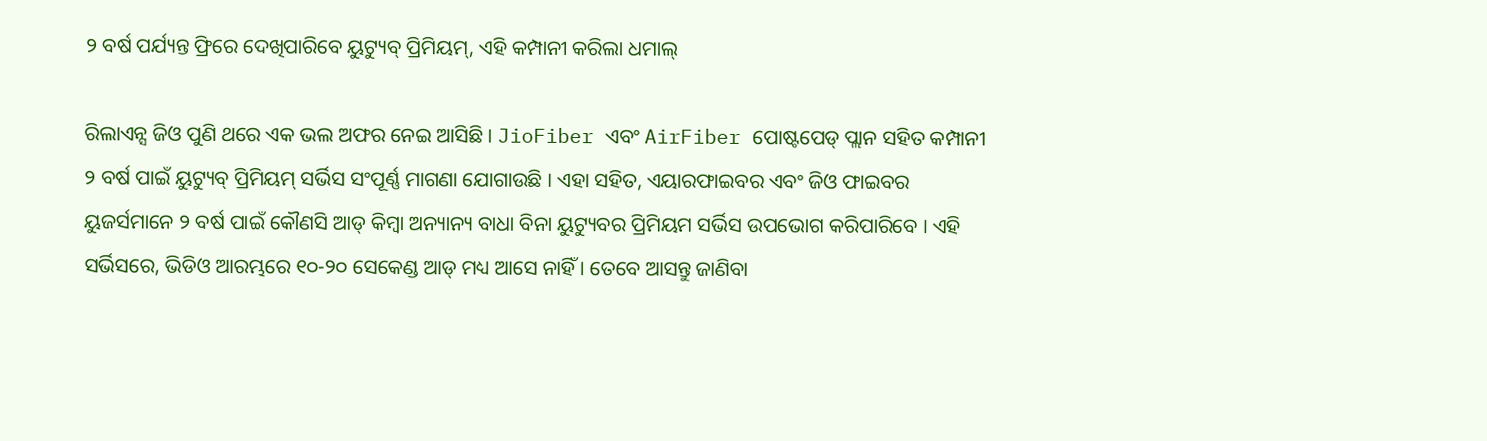୨ ବର୍ଷ ପର୍ଯ୍ୟନ୍ତ ଫ୍ରିରେ ଦେଖିପାରିବେ ୟୁଟ୍ୟୁବ୍ ପ୍ରିମିୟମ୍, ଏହି କମ୍ପାନୀ କରିଲା ଧମାଲ୍

ରିଲାଏନ୍ସ ଜିଓ ପୁଣି ଥରେ ଏକ ଭଲ ଅଫର ନେଇ ଆସିଛି । JioFiber ଏବଂ AirFiber ପୋଷ୍ଟପେଡ୍ ପ୍ଲାନ ସହିତ କମ୍ପାନୀ ୨ ବର୍ଷ ପାଇଁ ୟୁଟ୍ୟୁବ୍ ପ୍ରିମିୟମ୍ ସର୍ଭିସ ସଂପୂର୍ଣ୍ଣ ମାଗଣା ଯୋଗାଉଛି । ଏହା ସହିତ, ଏୟାରଫାଇବର ଏବଂ ଜିଓ ଫାଇବର ୟୁଜର୍ସମାନେ ୨ ବର୍ଷ ପାଇଁ କୌଣସି ଆଡ୍ କିମ୍ବା ଅନ୍ୟାନ୍ୟ ବାଧା ବିନା ୟୁଟ୍ୟୁବର ପ୍ରିମିୟମ ସର୍ଭିସ ଉପଭୋଗ କରିପାରିବେ । ଏହି ସର୍ଭିସରେ, ଭିଡିଓ ଆରମ୍ଭରେ ୧୦-୨୦ ସେକେଣ୍ଡ ଆଡ୍ ମଧ୍ୟ ଆସେ ନାହିଁ । ତେବେ ଆସନ୍ତୁ ଜାଣିବା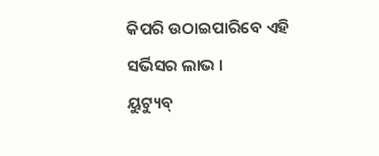କିପରି ଉଠାଇପାରିବେ ଏହି ସର୍ଭିସର ଲାଭ ।
ୟୁଟ୍ୟୁବ୍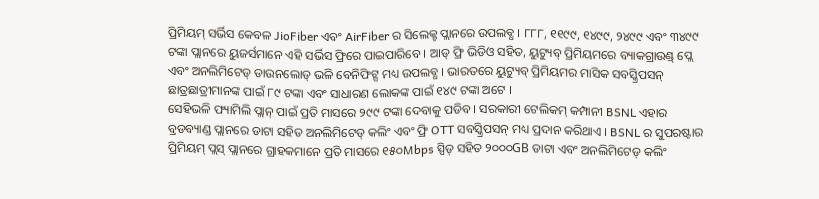ପ୍ରିମିୟମ୍ ସର୍ଭିସ କେବଳ JioFiber ଏବଂ AirFiber ର ସିଲେକ୍ଟ ପ୍ଲାନରେ ଉପଲବ୍ଧ । ୮୮୮, ୧୧୯୯, ୧୪୯୯, ୨୪୯୯ ଏବଂ ୩୪୯୯ ଟଙ୍କା ପ୍ଲାନରେ ୟୁଜର୍ସମାନେ ଏହି ସର୍ଭିସ ଫ୍ରିରେ ପାଇପାରିବେ । ଆଡ୍ ଫ୍ରି ଭିଡିଓ ସହିତ, ୟୁଟ୍ୟୁବ୍ ପ୍ରିମିୟମରେ ବ୍ୟାକଗ୍ରାଉଣ୍ଡ୍ ପ୍ଲେ ଏବଂ ଅନଲିମିଟେଡ୍ ଡାଉନଲୋଡ୍ ଭଳି ବେନିଫିଟ୍ସ ମଧ୍ୟ ଉପଲବ୍ଧ । ଭାରତରେ ୟୁଟ୍ୟୁବ୍ ପ୍ରିମିୟମର ମାସିକ ସବସ୍କ୍ରିପସନ୍ ଛାତ୍ରଛାତ୍ରୀମାନଙ୍କ ପାଇଁ ୮୯ ଟଙ୍କା ଏବଂ ସାଧାରଣ ଲୋକଙ୍କ ପାଇଁ ୧୪୯ ଟଙ୍କା ଅଟେ ।
ସେହିଭଳି ଫ୍ୟାମିଲି ପ୍ଲାନ୍ ପାଇଁ ପ୍ରତି ମାସରେ ୨୯୯ ଟଙ୍କା ଦେବାକୁ ପଡିବ । ସରକାରୀ ଟେଲିକମ୍ କମ୍ପାନୀ BSNL ଏହାର ବ୍ରଡବ୍ୟାଣ୍ଡ ପ୍ଲାନରେ ଡାଟା ସହିତ ଅନଲିମିଟେଡ୍ କଲିଂ ଏବଂ ଫ୍ରି OTT ସବସ୍କ୍ରିପସନ୍ ମଧ୍ୟ ପ୍ରଦାନ କରିଥାଏ । BSNL ର ସୁପରଷ୍ଟାର ପ୍ରିମିୟମ୍ ପ୍ଲସ୍ ପ୍ଲାନରେ ଗ୍ରାହକମାନେ ପ୍ରତି ମାସରେ ୧୫୦Mbps ସ୍ପିଡ୍ ସହିତ ୨୦୦୦GB ଡାଟା ଏବଂ ଅନଲିମିଟେଡ୍ କଲିଂ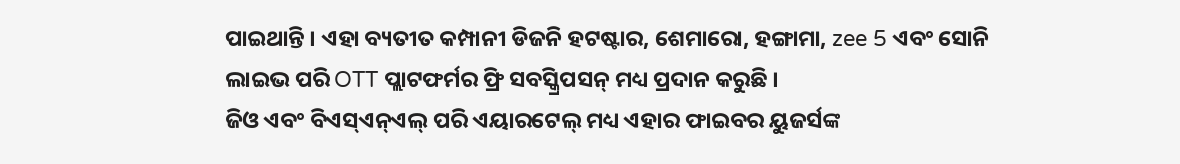ପାଇଥାନ୍ତି । ଏହା ବ୍ୟତୀତ କମ୍ପାନୀ ଡିଜନି ହଟଷ୍ଟାର, ଶେମାରୋ, ହଙ୍ଗାମା, zee 5 ଏବଂ ସୋନି ଲାଇଭ ପରି OTT ପ୍ଲାଟଫର୍ମର ଫ୍ରି ସବସ୍କ୍ରିପସନ୍ ମଧ୍ୟ ପ୍ରଦାନ କରୁଛି ।
ଜିଓ ଏବଂ ବିଏସ୍ଏନ୍ଏଲ୍ ପରି ଏୟାରଟେଲ୍ ମଧ୍ୟ ଏହାର ଫାଇବର ୟୁଜର୍ସଙ୍କ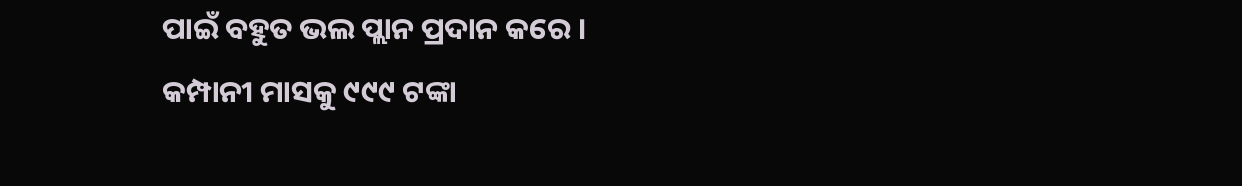ପାଇଁ ବହୁତ ଭଲ ପ୍ଲାନ ପ୍ରଦାନ କରେ । କମ୍ପାନୀ ମାସକୁ ୯୯୯ ଟଙ୍କା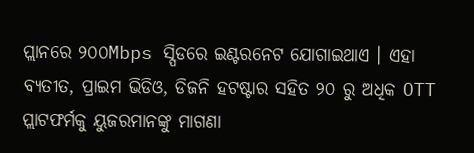ପ୍ଲାନରେ ୨୦୦Mbps ସ୍ପିଡରେ ଇଣ୍ଟରନେଟ ଯୋଗାଇଥାଏ । ଏହା ବ୍ୟତୀତ, ପ୍ରାଇମ ଭିଡିଓ, ଡିଜନି ହଟଷ୍ଟାର ସହିତ ୨୦ ରୁ ଅଧିକ OTT ପ୍ଲାଟଫର୍ମକୁ ୟୁଜରମାନଙ୍କୁ ମାଗଣା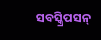ସବସ୍କ୍ରିପସନ୍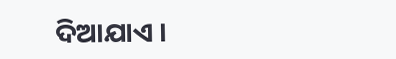ଦିଆଯାଏ ।